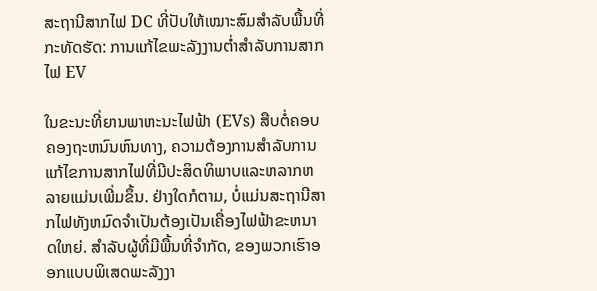ສະຖານີສາກໄຟ DC ທີ່ປັບໃຫ້ເໝາະສົມສຳລັບພື້ນທີ່ກະທັດຮັດ: ການແກ້ໄຂພະລັງງານຕໍ່າສຳລັບການສາກໄຟ EV

ໃນຂະນະທີ່ຍານພາຫະນະໄຟຟ້າ (EVs) ສືບຕໍ່ຄອບຄອງຖະຫນົນຫົນທາງ, ຄວາມຕ້ອງການສໍາລັບການແກ້ໄຂການສາກໄຟທີ່ມີປະສິດທິພາບແລະຫລາກຫລາຍແມ່ນເພີ່ມຂຶ້ນ. ຢ່າງໃດກໍຕາມ, ບໍ່ແມ່ນສະຖານີສາກໄຟທັງຫມົດຈໍາເປັນຕ້ອງເປັນເຄື່ອງໄຟຟ້າຂະຫນາດໃຫຍ່. ສໍາລັບຜູ້ທີ່ມີພື້ນທີ່ຈໍາກັດ, ຂອງພວກເຮົາອອກແບບພິເສດພະລັງງາ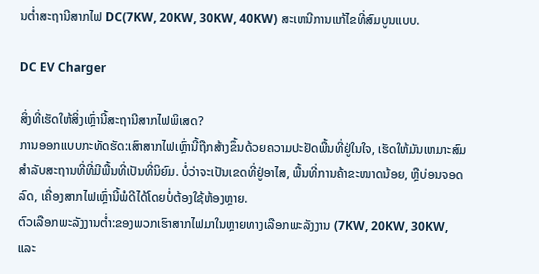ນຕ່ຳສະຖານີສາກໄຟ DC(7KW, 20KW, 30KW, 40KW) ສະເຫນີການແກ້ໄຂທີ່ສົມບູນແບບ.

DC EV Charger

ສິ່ງທີ່ເຮັດໃຫ້ສິ່ງເຫຼົ່ານີ້ສະຖານີສາກໄຟພິເສດ?
ການອອກແບບກະທັດຮັດ:ເສົາສາກໄຟເຫຼົ່ານີ້ຖືກສ້າງຂຶ້ນດ້ວຍຄວາມປະຢັດພື້ນທີ່ຢູ່ໃນໃຈ, ເຮັດໃຫ້ມັນເຫມາະສົມສໍາລັບສະຖານທີ່ທີ່ມີພື້ນທີ່ເປັນທີ່ນິຍົມ. ບໍ່ວ່າຈະເປັນເຂດທີ່ຢູ່ອາໄສ, ພື້ນທີ່ການຄ້າຂະໜາດນ້ອຍ, ຫຼືບ່ອນຈອດລົດ, ເຄື່ອງສາກໄຟເຫຼົ່ານີ້ພໍດີໄດ້ໂດຍບໍ່ຕ້ອງໃຊ້ຫ້ອງຫຼາຍ.
ຕົວເລືອກພະລັງງານຕໍ່າ:ຂອງພວກເຮົາສາກໄຟມາໃນຫຼາຍທາງເລືອກພະລັງງານ (7KW, 20KW, 30KW, ແລະ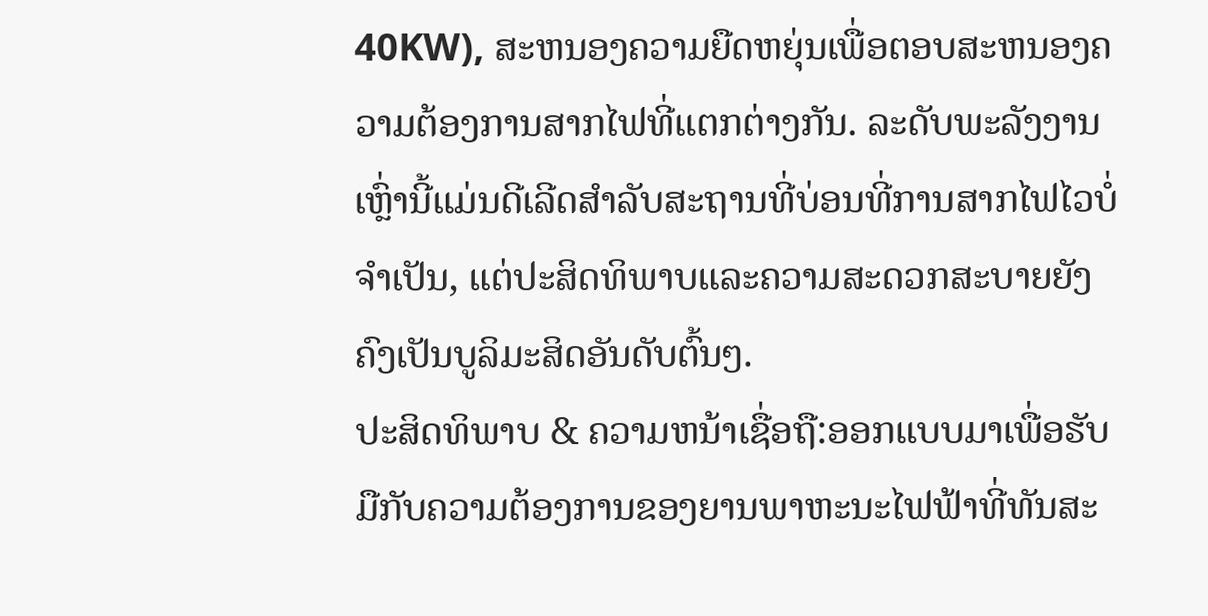40KW), ສະຫນອງຄວາມຍືດຫຍຸ່ນເພື່ອຕອບສະຫນອງຄວາມຕ້ອງການສາກໄຟທີ່ແຕກຕ່າງກັນ. ລະດັບພະລັງງານເຫຼົ່ານີ້ແມ່ນດີເລີດສໍາລັບສະຖານທີ່ບ່ອນທີ່ການສາກໄຟໄວບໍ່ຈໍາເປັນ, ແຕ່ປະສິດທິພາບແລະຄວາມສະດວກສະບາຍຍັງຄົງເປັນບູລິມະສິດອັນດັບຕົ້ນໆ.
ປະສິດທິພາບ & ຄວາມຫນ້າເຊື່ອຖື:ອອກແບບມາເພື່ອຮັບມືກັບຄວາມຕ້ອງການຂອງຍານພາຫະນະໄຟຟ້າທີ່ທັນສະ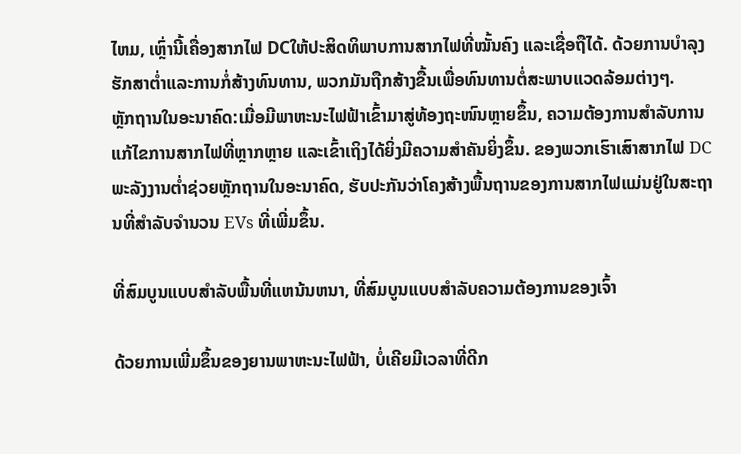ໄຫມ, ເຫຼົ່ານີ້ເຄື່ອງສາກໄຟ DCໃຫ້ປະສິດທິພາບການສາກໄຟທີ່ໝັ້ນຄົງ ແລະເຊື່ອຖືໄດ້. ດ້ວຍການບໍາລຸງຮັກສາຕ່ຳແລະການກໍ່ສ້າງທົນທານ, ພວກມັນຖືກສ້າງຂື້ນເພື່ອທົນທານຕໍ່ສະພາບແວດລ້ອມຕ່າງໆ.
ຫຼັກຖານໃນອະນາຄົດ:ເມື່ອມີພາຫະນະໄຟຟ້າເຂົ້າມາສູ່ທ້ອງຖະໜົນຫຼາຍຂຶ້ນ, ຄວາມຕ້ອງການສຳລັບການແກ້ໄຂການສາກໄຟທີ່ຫຼາກຫຼາຍ ແລະເຂົ້າເຖິງໄດ້ຍິ່ງມີຄວາມສຳຄັນຍິ່ງຂຶ້ນ. ຂອງພວກເຮົາເສົາສາກໄຟ DC ພະລັງງານຕໍ່າຊ່ວຍຫຼັກຖານໃນອະນາຄົດ, ຮັບປະກັນວ່າໂຄງສ້າງພື້ນຖານຂອງການສາກໄຟແມ່ນຢູ່ໃນສະຖານທີ່ສໍາລັບຈໍານວນ EVs ທີ່ເພີ່ມຂຶ້ນ.

ທີ່ສົມບູນແບບສໍາລັບພື້ນທີ່ແຫນ້ນຫນາ, ທີ່ສົມບູນແບບສໍາລັບຄວາມຕ້ອງການຂອງເຈົ້າ

ດ້ວຍການເພີ່ມຂຶ້ນຂອງຍານພາຫະນະໄຟຟ້າ, ບໍ່ເຄີຍມີເວລາທີ່ດີກ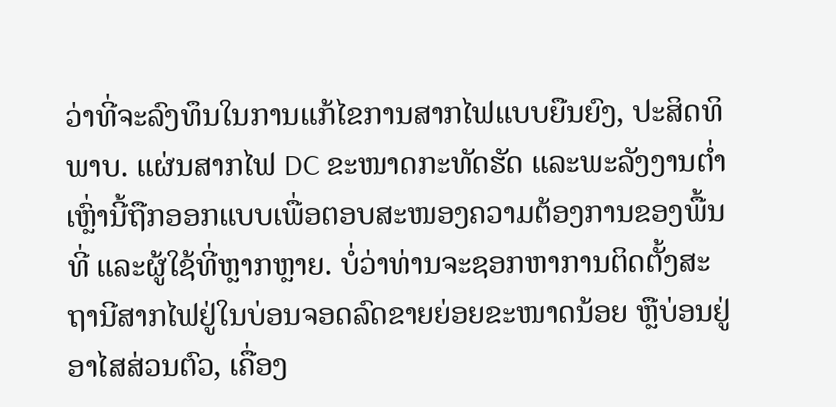ວ່າທີ່ຈະລົງທຶນໃນການແກ້ໄຂການສາກໄຟແບບຍືນຍົງ, ປະສິດທິພາບ. ແຜ່ນສາກໄຟ DC ຂະໜາດກະທັດຮັດ ແລະພະລັງງານຕໍ່າເຫຼົ່ານີ້ຖືກອອກແບບເພື່ອຕອບສະໜອງຄວາມຕ້ອງການຂອງພື້ນທີ່ ແລະຜູ້ໃຊ້ທີ່ຫຼາກຫຼາຍ. ບໍ່ວ່າທ່ານຈະຊອກຫາການຕິດຕັ້ງສະຖານີສາກໄຟຢູ່ໃນບ່ອນຈອດລົດຂາຍຍ່ອຍຂະໜາດນ້ອຍ ຫຼືບ່ອນຢູ່ອາໄສສ່ວນຕົວ, ເຄື່ອງ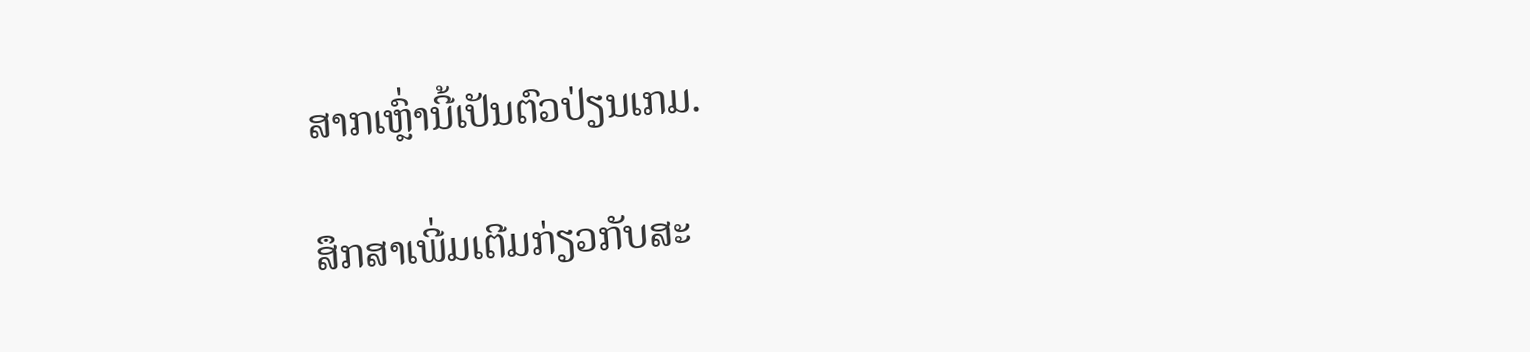ສາກເຫຼົ່ານີ້ເປັນຕົວປ່ຽນເກມ.

ສຶກສາເພີ່ມເຕີມກ່ຽວກັບສະ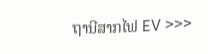ຖານີສາກໄຟ EV >>>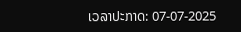ເວລາປະກາດ: 07-07-2025